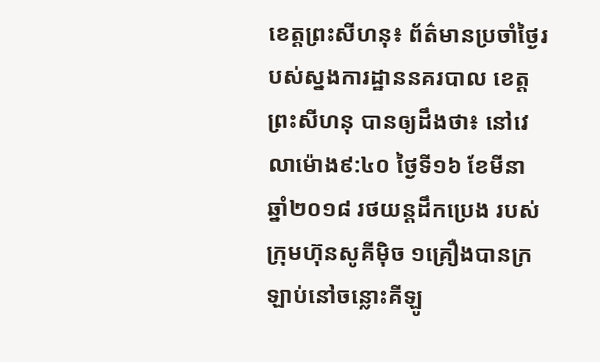ខេត្តព្រះសីហនុ៖ ព័ត៌មានប្រចាំថ្ងៃរបស់ស្នងការដ្ឋាននគរបាល ខេត្តព្រះសីហនុ បានឲ្យដឹងថា៖ នៅវេលាម៉ោង៩:៤០ ថ្ងៃទី១៦ ខែមីនា ឆ្នាំ២០១៨ រថយន្តដឹកប្រេង របស់ក្រុមហ៊ុនសូគីម៉ិច ១គ្រឿងបានក្រឡាប់នៅចន្លោះគីឡូ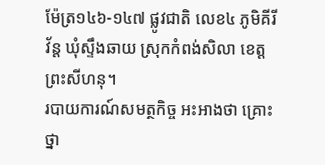ម៉ែត្រ១៤៦-១៤៧ ផ្លូវជាតិ លេខ៤ ភូមិគីរីវ័ន្ត ឃុំស្ទឹងឆាយ ស្រុកកំពង់សិលា ខេត្តព្រះសីហនុ។
របាយការណ៍សមត្ថកិច្ច អះអាងថា គ្រោះថ្នា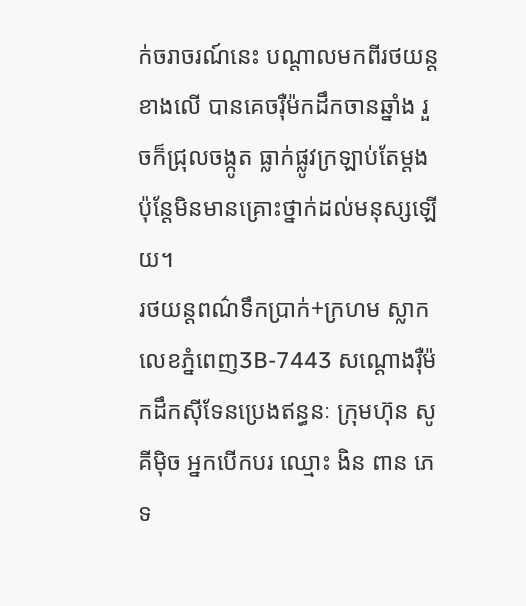ក់ចរាចរណ៍នេះ បណ្ដាលមកពីរថយន្តខាងលេី បានគេចរុឺម៉កដឹកចានឆ្នាំង រួចក៏ជ្រុលចង្កូត ធ្លាក់ផ្លូវក្រឡាប់តែម្ដង ប៉ុន្តែមិនមានគ្រោះថ្នាក់ដល់មនុស្សឡើយ។
រថយន្តពណ៌ទឹកប្រាក់+ក្រហម ស្លាកលេខភ្នំពេញ3B-7443 សណ្តោងរុឺម៉កដឹកស៊ីទែនប្រេងឥន្ធនៈ ក្រុមហ៊ុន សូគីម៉ិច អ្នកបើកបរ ឈ្មោះ ងិន ពាន ភេទ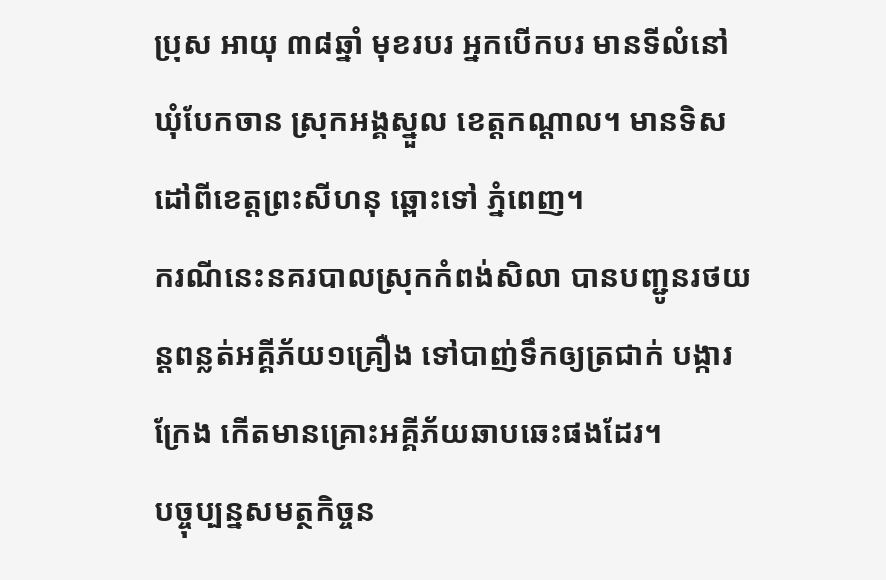ប្រុស អាយុ ៣៨ឆ្នាំ មុខរបរ អ្នកបើកបរ មានទីលំនៅ ឃុំបែកចាន ស្រុកអង្គស្នួល ខេត្តកណ្ដាល។ មានទិសដៅពីខេត្តព្រះសីហនុ ឆ្ពោះទៅ ភ្នំពេញ។
ករណីនេះនគរបាលស្រុកកំពង់សិលា បានបញ្ជូនរថយន្តពន្លត់អគ្គីភ័យ១គ្រឿង ទៅបាញ់ទឹកឲ្យត្រជាក់ បង្ការក្រែង កេីតមានគ្រោះអគ្គីភ័យឆាបឆេះផងដែរ។
បច្ចុប្បន្នសមត្ថកិច្ចន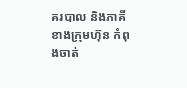គរបាល និងភាគីខាងក្រុមហ៊ុន កំពុងចាត់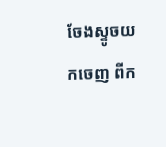ចែងស្ទូចយកចេញ ពីក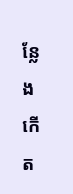ន្លែងកើត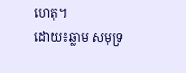ហេតុ។
ដោយ៖ឆ្លាម សមុទ្រ